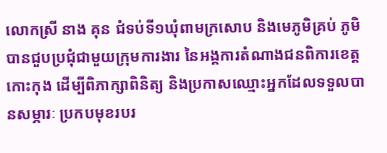លោកស្រី នាង គុន ជំទប់ទី១ឃុំពាមក្រសោប និងមេភូមិគ្រប់ ភូមិ បានជួបប្រជុំជាមួយក្រុមការងារ នៃអង្គការតំណាងជនពិការខេត្តកោះកុង ដើម្បីពិភាក្សាពិនិត្យ និងប្រកាសឈ្មោះអ្នកដែលទទួលបានសម្ភារៈ ប្រកបមុខរបរ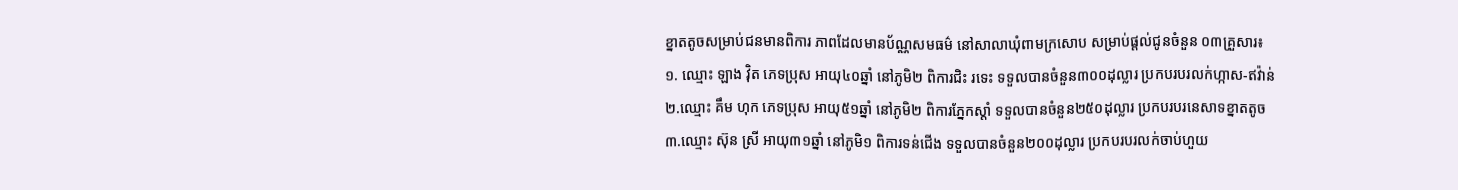ខ្នាតតូចសម្រាប់ជនមានពិការ ភាពដែលមានប័ណ្ណសមធម៌ នៅសាលាឃុំពាមក្រសោប សម្រាប់ផ្តល់ជូនចំនួន ០៣គ្រួសារ៖
១. ឈ្មោះ ឡាង វ៉ិត ភេទប្រុស អាយុ៤០ឆ្នាំ នៅភូមិ២ ពិការជិះ រទេះ ទទួលបានចំនួន៣០០ដុល្លារ ប្រកបរបរលក់ហ្កាស-ឥវ៉ាន់
២.ឈ្មោះ គឹម ហុក ភេទប្រុស អាយុ៥១ឆ្នាំ នៅភូមិ២ ពិការភ្នែកស្តាំ ទទួលបានចំនួន២៥០ដុល្លារ ប្រកបរបរនេសាទខ្នាតតូច
៣.ឈ្មោះ ស៊ុន ស្រី អាយុ៣១ឆ្នាំ នៅភូមិ១ ពិការទន់ជើង ទទួលបានចំនួន២០០ដុល្លារ ប្រកបរបរលក់ចាប់ហួយ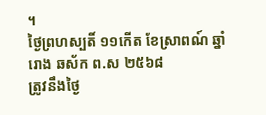។
ថ្ងៃព្រហស្បតិ៍ ១១កើត ខែស្រាពណ៍ ឆ្នាំរោង ឆស័ក ព.ស ២៥៦៨
ត្រូវនឹងថ្ងៃ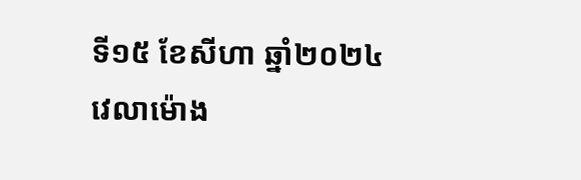ទី១៥ ខែសីហា ឆ្នាំ២០២៤
វេលាម៉ោង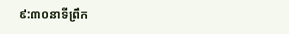៩:៣០នាទីព្រឹក